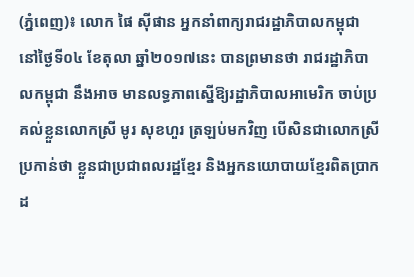(ភ្នំពេញ)៖ លោក ផៃ ស៊ីផាន អ្នកនាំពាក្យរាជរដ្ឋាភិបាលកម្ពុជា នៅថ្ងៃទី០៤ ខែតុលា ឆ្នាំ២០១៧នេះ បានព្រមានថា រាជរដ្ឋាភិបាលកម្ពុជា នឹងអាច មានលទ្ធភាពស្នើឱ្យរដ្ឋាភិបាលអាមេរិក ចាប់ប្រគល់ខ្លួនលោកស្រី មូរ សុខហួរ ត្រឡប់មកវិញ បើសិនជាលោកស្រីប្រកាន់ថា ខ្លួនជាប្រជាពលរដ្ឋខ្មែរ និងអ្នកនយោបាយខ្មែរពិតប្រាកដ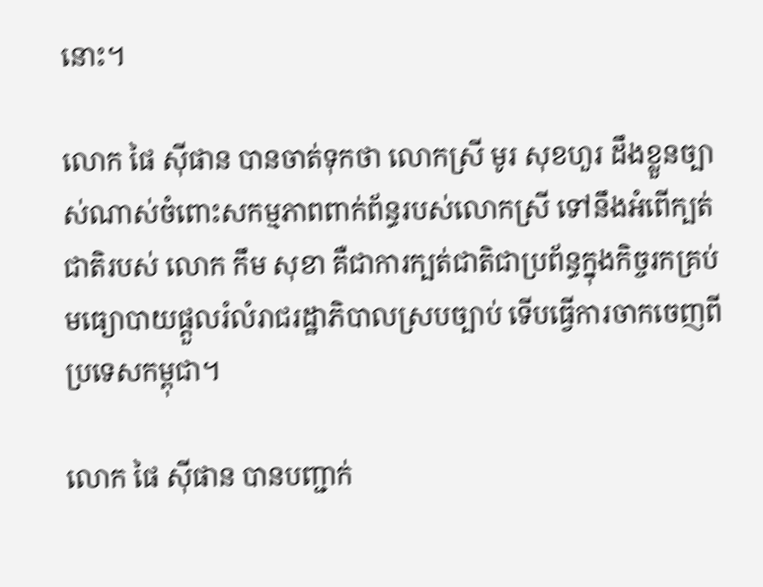នោះ។

លោក ផៃ ស៊ីផាន បានចាត់ទុកថា លោកស្រី មូរ សុខហួរ ដឹងខ្លួនច្បាស់ណាស់ចំពោះសកម្មភាពពាក់ព័ន្ធរបស់លោកស្រី ទៅនឹងអំពើក្បត់ជាតិរបស់ លោក កឹម សុខា គឺជាការក្បត់ជាតិជាប្រព័ន្ធក្នុងកិច្ចរកគ្រប់មធ្យោបាយផ្តួលរំលំរាជរដ្ឋាភិបាលស្របច្បាប់ ទើបធ្វើការចាកចេញពីប្រទេសកម្ពុជា។

លោក ផៃ ស៊ីផាន បានបញ្ជាក់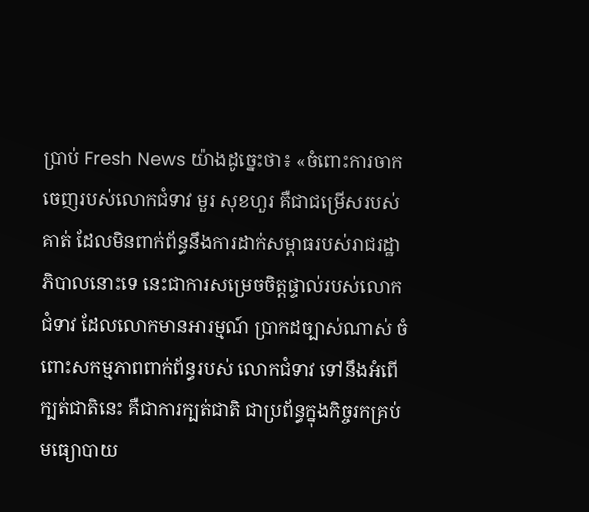ប្រាប់ Fresh News យ៉ាងដូច្នេះថា៖ «ចំពោះការចាកចេញរបស់លោកជំទាវ មួរ សុខហួរ គឺជាជម្រើសរបស់គាត់ ដែលមិនពាក់ព័ន្ធនឹងការដាក់សម្ពាធរបស់រាជរដ្ឋាភិបាលនោះទេ នេះជាការសម្រេចចិត្តផ្ទាល់របស់លោកជំទាវ ដែលលោកមានអារម្មណ៍ ប្រាកដច្បាស់ណាស់ ចំពោះសកម្មភាពពាក់ព័ន្ធរបស់ លោកជំទាវ ទៅនឹងអំពើក្បត់ជាតិនេះ គឺជាការក្បត់ជាតិ ជាប្រព័ន្ធក្នុងកិច្ចរកគ្រប់មធ្យោបាយ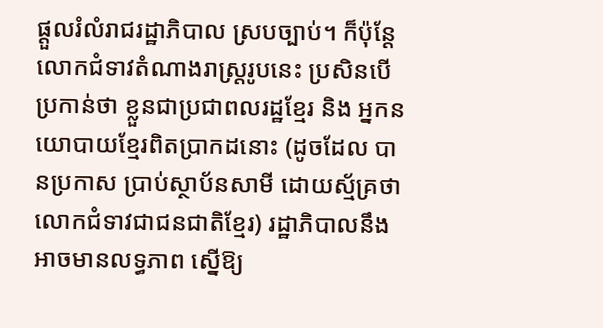ផ្តួលរំលំរាជរដ្ឋាភិបាល ស្របច្បាប់។ ក៏ប៉ុន្តែលោកជំទាវតំណាងរាស្ត្ររូបនេះ ប្រសិនបើប្រកាន់ថា ខ្លួនជាប្រជាពលរដ្ឋខ្មែរ និង អ្នកនយោបាយខ្មែរពិតប្រាកដនោះ (ដូចដែល បានប្រកាស ប្រាប់ស្ថាប័នសាមី ដោយស្ម័គ្រថា លោកជំទាវជាជនជាតិខ្មែរ) រដ្ឋាភិបាលនឹងអាចមានលទ្ធភាព ស្នើឱ្យ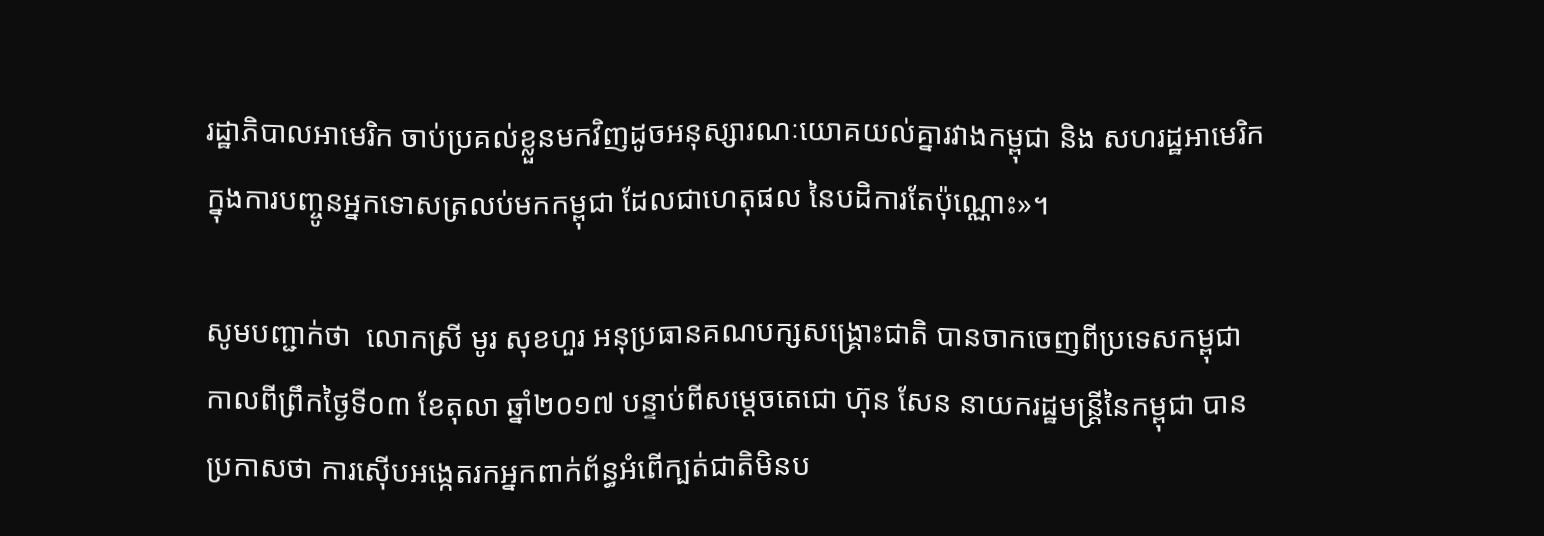រដ្ឋាភិបាលអាមេរិក ចាប់ប្រគល់ខ្លួនមកវិញដូចអនុស្សារណៈយោគយល់គ្នារវាងកម្ពុជា និង សហរដ្ឋអាមេរិក ក្នុងការបញ្ចូនអ្នកទោសត្រលប់មកកម្ពុជា ដែលជាហេតុផល នៃបដិការតែប៉ុណ្ណោះ»។

សូមបញ្ជាក់ថា  លោកស្រី មូរ សុខហួរ អនុប្រធានគណបក្សសង្រ្គោះជាតិ បានចាកចេញពីប្រទេសកម្ពុជា កាលពីព្រឹកថ្ងៃទី០៣ ខែតុលា ឆ្នាំ២០១៧ បន្ទាប់ពីសម្តេចតេជោ ហ៊ុន សែន នាយករដ្ឋមន្រ្តីនៃកម្ពុជា បានប្រកាសថា ការស៊ើបអង្កេតរកអ្នកពាក់ព័ន្ធអំពើក្បត់ជាតិមិនប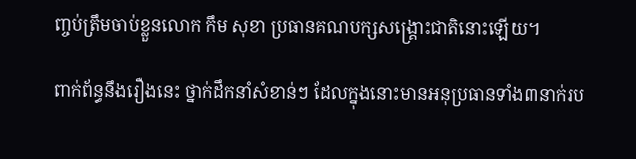ញ្ចប់ត្រឹមចាប់ខ្លួនលោក កឹម សុខា ប្រធានគណបក្សសង្រ្គោះជាតិនោះឡើយ។

ពាក់ព័ន្ធនឹងរឿងនេះ ថ្នាក់ដឹកនាំសំខាន់ៗ ដែលក្នុងនោះមានអនុប្រធានទាំង៣នាក់រប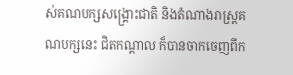ស់គណបក្សសង្រ្គោះជាតិ និងតំណាងរាស្រ្តគណបក្សនេះ ជិតកណ្តាល ក៏បានចាកចេញពីក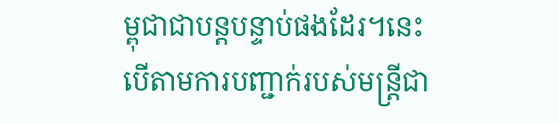ម្ពុជាជាបន្តបន្ទាប់ផងដែរ។នេះបើតាមការបញ្ជាក់របស់មន្រ្តីជា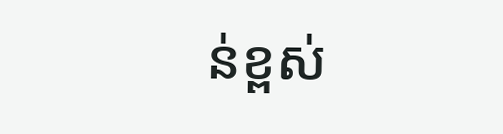ន់ខ្ពស់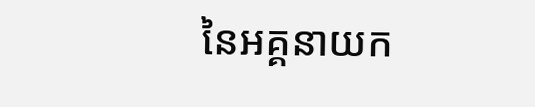នៃអគ្គនាយក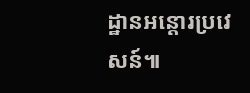ដ្ឋានអន្តោរប្រវេសន៍៕